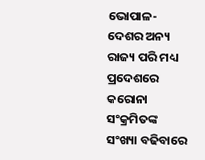ଭୋପାଳ- ଦେଶର ଅନ୍ୟ ରାଜ୍ୟ ପରି ମଧ୍ୟ ପ୍ରଦେଶରେ କରୋନା ସଂକ୍ରମିତଙ୍କ ସଂଖ୍ୟା ବଢିବାରେ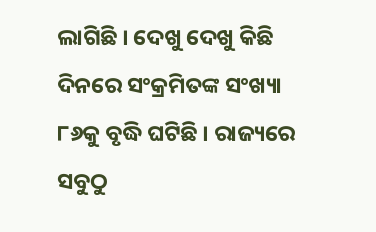ଲାଗିଛି । ଦେଖୁ ଦେଖୁ କିଛି ଦିନରେ ସଂକ୍ରମିତଙ୍କ ସଂଖ୍ୟା ୮୬କୁ ବୃଦ୍ଧି ଘଟିଛି । ରାଜ୍ୟରେ ସବୁଠୁ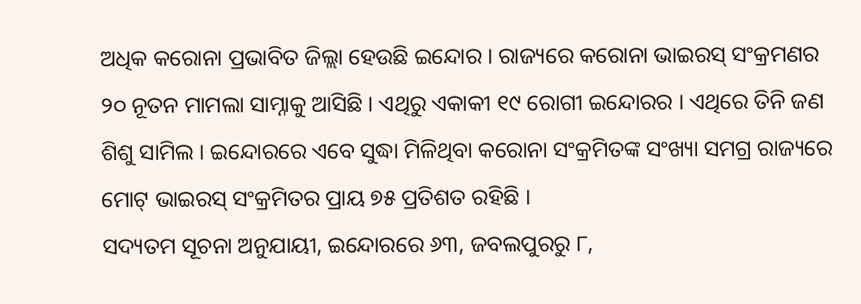ଅଧିକ କରୋନା ପ୍ରଭାବିତ ଜିଲ୍ଲା ହେଉଛି ଇନ୍ଦୋର । ରାଜ୍ୟରେ କରୋନା ଭାଇରସ୍ ସଂକ୍ରମଣର ୨୦ ନୂତନ ମାମଲା ସାମ୍ନାକୁ ଆସିଛି । ଏଥିରୁ ଏକାକୀ ୧୯ ରୋଗୀ ଇନ୍ଦୋରର । ଏଥିରେ ତିନି ଜଣ ଶିଶୁ ସାମିଲ । ଇନ୍ଦୋରରେ ଏବେ ସୁଦ୍ଧା ମିଳିଥିବା କରୋନା ସଂକ୍ରମିତଙ୍କ ସଂଖ୍ୟା ସମଗ୍ର ରାଜ୍ୟରେ ମୋଟ୍ ଭାଇରସ୍ ସଂକ୍ରମିତର ପ୍ରାୟ ୭୫ ପ୍ରତିଶତ ରହିଛି ।
ସଦ୍ୟତମ ସୂଚନା ଅନୁଯାୟୀ, ଇନ୍ଦୋରରେ ୬୩, ଜବଲପୁରରୁ ୮,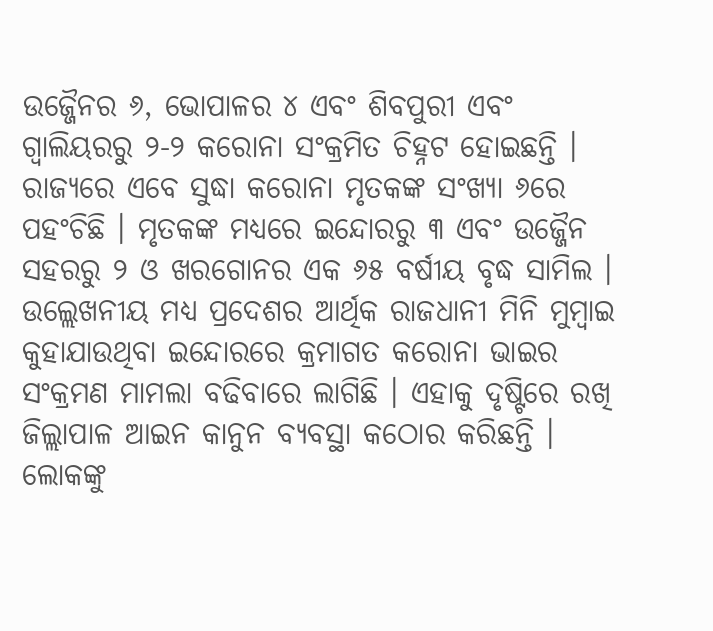ଉଜ୍ଜୈନର ୬, ଭୋପାଳର ୪ ଏବଂ ଶିବପୁରୀ ଏବଂ ଗ୍ୱାଲିୟରରୁ ୨-୨ କରୋନା ସଂକ୍ରମିତ ଚିହ୍ନଟ ହୋଇଛନ୍ତି । ରାଜ୍ୟରେ ଏବେ ସୁଦ୍ଧା କରୋନା ମୃତକଙ୍କ ସଂଖ୍ୟା ୬ରେ ପହଂଚିଛି । ମୃତକଙ୍କ ମଧ୍ୟରେ ଇନ୍ଦୋରରୁ ୩ ଏବଂ ଉଜ୍ଜୈନ ସହରରୁ ୨ ଓ ଖରଗୋନର ଏକ ୬୫ ବର୍ଷୀୟ ବୃଦ୍ଧ ସାମିଲ ।
ଉଲ୍ଲେଖନୀୟ ମଧ୍ୟ ପ୍ରଦେଶର ଆର୍ଥିକ ରାଜଧାନୀ ମିନି ମୁମ୍ବାଇ କୁହାଯାଉଥିବା ଇନ୍ଦୋରରେ କ୍ରମାଗତ କରୋନା ଭାଇର ସଂକ୍ରମଣ ମାମଲା ବଢିବାରେ ଲାଗିଛି । ଏହାକୁ ଦୃଷ୍ଟିରେ ରଖି ଜିଲ୍ଲାପାଳ ଆଇନ କାନୁନ ବ୍ୟବସ୍ଥା କଠୋର କରିଛନ୍ତି । ଲୋକଙ୍କୁ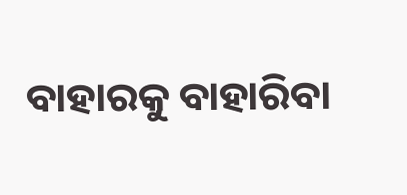ବାହାରକୁ ବାହାରିବା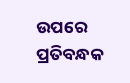ଉପରେ ପ୍ରତିବନ୍ଧକ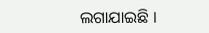ଲଗାଯାଇଛି ।